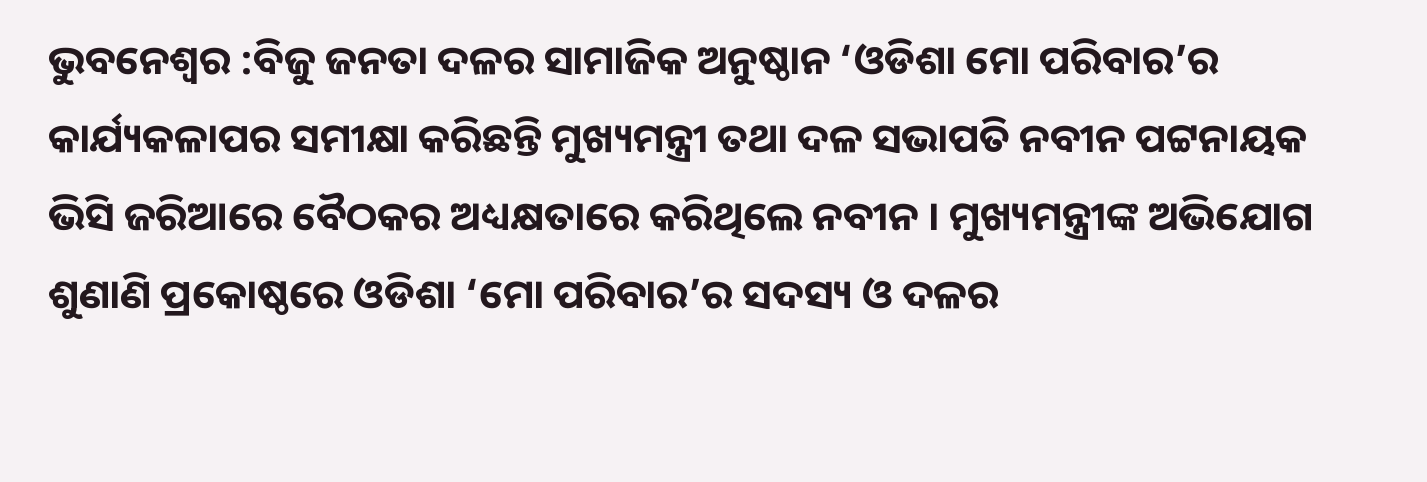ଭୁବନେଶ୍ବର :ବିଜୁ ଜନତା ଦଳର ସାମାଜିକ ଅନୁଷ୍ଠାନ ‘ଓଡିଶା ମୋ ପରିବାର’ର କାର୍ଯ୍ୟକଳାପର ସମୀକ୍ଷା କରିଛନ୍ତି ମୁଖ୍ୟମନ୍ତ୍ରୀ ତଥା ଦଳ ସଭାପତି ନବୀନ ପଟ୍ଟନାୟକ ଭିସି ଜରିଆରେ ବୈଠକର ଅଧ୍ୟକ୍ଷତାରେ କରିଥିଲେ ନବୀନ । ମୁଖ୍ୟମନ୍ତ୍ରୀଙ୍କ ଅଭିଯୋଗ ଶୁଣାଣି ପ୍ରକୋଷ୍ଠରେ ଓଡିଶା ‘ମୋ ପରିବାର’ର ସଦସ୍ୟ ଓ ଦଳର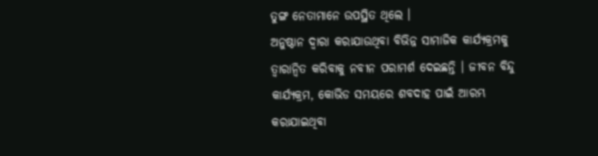ତୁଙ୍ଗ ନେତାମାନେ ଉପସ୍ଥିତ ଥିଲେ ।
ଅନୁଷ୍ଠାନ ଦ୍ବାରା କରାଯାଉଥିବା ବିଭିନ୍ନ ସାମାଜିକ କାର୍ଯ୍ୟକ୍ରମକୁ ତ୍ବାରାନ୍ବିତ କରିବାକୁ ନବୀନ ପରାମର୍ଶ ଦେଇଛନ୍ତି । ଜୀବନ ବିନ୍ଦୁ କାର୍ଯ୍ୟକ୍ରମ, କୋଭିଡ ସମୟରେ ଶବଦାହ ପାଇଁ ଆରମ୍ଭ କରାଯାଇଥିବା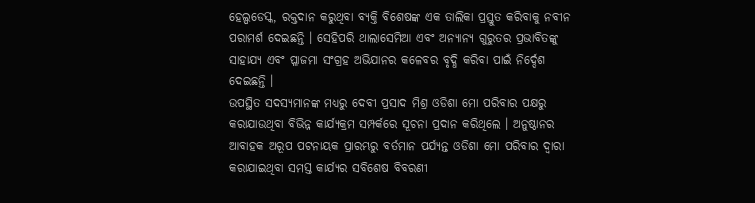ହେଲ୍ପଡେସ୍କ, ରକ୍ତଦାନ କରୁଥିବା ବ୍ୟକ୍ତି ବିଶେଷଙ୍କ ଏକ ତାଲିକା ପ୍ରସ୍ତୁତ କରିବାକୁ ନବୀନ ପରାମର୍ଶ ଦେଇଛନ୍ତି । ସେହିପରି ଥାଲାସେମିଆ ଏବଂ ଅନ୍ୟାନ୍ୟ ଗୁରୁତର ପ୍ରଭାବିତଙ୍କୁ ସାହାଯ୍ୟ ଏବଂ ପ୍ଳାଜମା ସଂଗ୍ରହ ଅଭିଯାନର କଳେବର ବୃଦ୍ଧି କରିବା ପାଇଁ ନିର୍ଦ୍ଦେଶ ଦେଇଛନ୍ତି ।
ଉପସ୍ଥିତ ସଦସ୍ୟମାନଙ୍କ ମଧ୍ୟରୁ ଦେବୀ ପ୍ରସାଦ ମିଶ୍ର ଓଡିଶା ମୋ ପରିବାର ପକ୍ଷରୁ କରାଯାଉଥିବା ବିଭିନ୍ନ କାର୍ଯ୍ୟକ୍ରମ ସମ୍ପର୍କରେ ସୂଚନା ପ୍ରଦାନ କରିଥିଲେ । ଅନୁଷ୍ଠାନର ଆବାହକ ଅରୂପ ପଟନାୟକ ପ୍ରାରମ୍ଭରୁ ବର୍ତମାନ ପର୍ଯ୍ୟନ୍ତ ଓଡିଶା ମୋ ପରିବାର ଦ୍ବାରା କରାଯାଇଥିବା ସମସ୍ତ କାର୍ଯ୍ୟର ସବିଶେଷ ବିବରଣୀ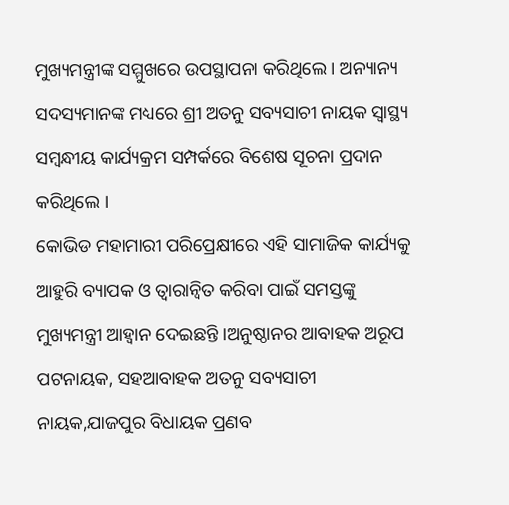ମୁଖ୍ୟମନ୍ତ୍ରୀଙ୍କ ସମ୍ମୁଖରେ ଉପସ୍ଥାପନା କରିଥିଲେ । ଅନ୍ୟାନ୍ୟ ସଦସ୍ୟମାନଙ୍କ ମଧ୍ୟରେ ଶ୍ରୀ ଅତନୁ ସବ୍ୟସାଚୀ ନାୟକ ସ୍ବାସ୍ଥ୍ୟ ସମ୍ବନ୍ଧୀୟ କାର୍ଯ୍ୟକ୍ରମ ସମ୍ପର୍କରେ ବିଶେଷ ସୂଚନା ପ୍ରଦାନ କରିଥିଲେ ।
କୋଭିଡ ମହାମାରୀ ପରିପ୍ରେକ୍ଷୀରେ ଏହି ସାମାଜିକ କାର୍ଯ୍ୟକୁ ଆହୁରି ବ୍ୟାପକ ଓ ତ୍ବାରାନ୍ବିତ କରିବା ପାଇଁ ସମସ୍ତଙ୍କୁ ମୁଖ୍ୟମନ୍ତ୍ରୀ ଆହ୍ବାନ ଦେଇଛନ୍ତି ।ଅନୁଷ୍ଠାନର ଆବାହକ ଅରୂପ ପଟନାୟକ, ସହଆବାହକ ଅତନୁ ସବ୍ୟସାଚୀ ନାୟକ,ଯାଜପୁର ବିଧାୟକ ପ୍ରଣବ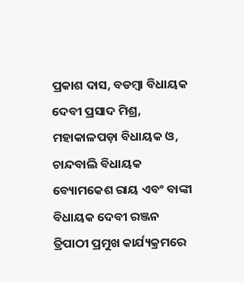ପ୍ରକାଶ ଦାସ, ବଡମ୍ବା ବିଧାୟକ ଦେବୀ ପ୍ରସାଦ ମିଶ୍ର, ମହାକାଳପଡ଼ା ବିଧାୟକ ଓ, ଚାନ୍ଦବାଲି ବିଧାୟକ ବ୍ୟୋମକେଶ ରାୟ ଏବଂ ବାଙ୍କୀ ବିଧାୟକ ଦେବୀ ରଞ୍ଜନ ତ୍ରିପାଠୀ ପ୍ରମୁଖ କାର୍ଯ୍ୟକ୍ରମରେ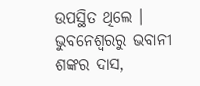ଉପସ୍ଥିତ ଥିଲେ ।
ଭୁବନେଶ୍ବରରୁ ଭବାନୀ ଶଙ୍କର ଦାସ,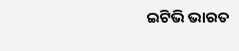ଇଟିଭି ଭାରତ